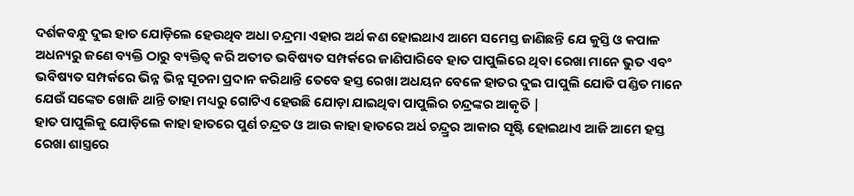ଦର୍ଶକବନ୍ଧୁ ଦୁଇ ହାତ ଯୋଡ଼ିଲେ ହେଉଥିବ ଅଧା ଚନ୍ଦ୍ରମା ଏହାର ଅର୍ଥ କଣ ହୋଇଥାଏ ଆମେ ସମେସ୍ତ ଜାଣିଛନ୍ତି ଯେ କୁସ୍ତି ଓ କପାଳ ଅଧନ୍ୟରୁ ଜଣେ ବ୍ୟକ୍ତି ଠାରୁ ବ୍ୟକ୍ତିତ୍ୱ କରି ଅତୀତ ଭବିଷ୍ୟତ ସମ୍ପର୍କରେ ଜାଣିପାରିବେ ହାତ ପାପୁଲିରେ ଥିବା ରେଖା ମାନେ ଭୁତ ଏବଂ ଭବିଷ୍ୟତ ସମ୍ପର୍କରେ ଭିନ୍ନ ଭିନ୍ନ ସୂଚନା ପ୍ରଦାନ କରିଥାନ୍ତି ତେବେ ହସ୍ତ ରେଖା ଅଧୟନ ବେଳେ ହାତର ଦୁଇ ପାପୁଲି ଯୋଡି ପଣ୍ଡିତ ମାନେ ଯେଉଁ ସଙ୍କେତ ଖୋଜି ଥାନ୍ତି ତାହା ମଧ୍ୟରୁ ଗୋଟିଏ ହେଉଛି ଯୋଡ଼ା ଯାଇଥିବା ପାପୁଲିର ଚନ୍ଦ୍ରଙ୍କର ଆକୃତି |
ହାତ ପାପୁଲିକୁ ଯୋଡ଼ିଲେ କାହା ହାତରେ ପୁର୍ଣ ଚନ୍ଦ୍ରତ ଓ ଆଉ କାହା ହାତରେ ଅର୍ଧ ଚନ୍ଦ୍ର୍ରର ଆକାର ସୃଷ୍ଟି ହୋଇଥାଏ ଆଜି ଆମେ ହସ୍ତ ରେଖା ଶାସ୍ତ୍ରରେ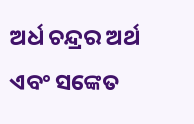ଅର୍ଧ ଚନ୍ଦ୍ରର ଅର୍ଥ ଏବଂ ସଙ୍କେତ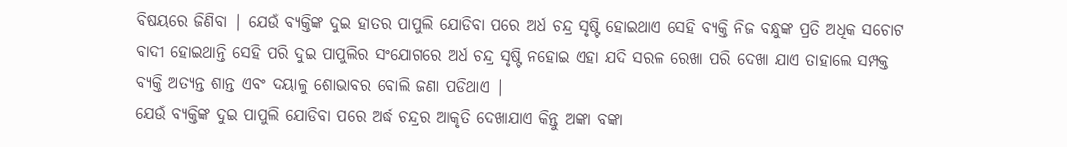ବିଷୟରେ ଜିଣିବା | ଯେଉଁ ବ୍ୟକ୍ତିଙ୍କ ଦୁଇ ହାତର ପାପୁଲି ଯୋଡିବା ପରେ ଅର୍ଧ ଚନ୍ଦ୍ର ସୃଷ୍ଟି ହୋଇଥାଏ ସେହି ବ୍ୟକ୍ତି ନିଜ ବନ୍ଧୁଙ୍କ ପ୍ରତି ଅଧିକ ସଚୋଟ ବାଦୀ ହୋଇଥାନ୍ତି ସେହି ପରି ଦୁଇ ପାପୁଲିର ସଂଯୋଗରେ ଅର୍ଧ ଚନ୍ଦ୍ର ସୃଷ୍ଟି ନହୋଇ ଏହା ଯଦି ସରଳ ରେଖା ପରି ଦେଖା ଯାଏ ତାହାଲେ ସମ୍ପକ୍ତ ବ୍ୟକ୍ତି ଅତ୍ୟନ୍ତ ଶାନ୍ତ ଏବଂ ଦୟାଳୁ ଶୋଭାବର ବୋଲି ଜଣା ପଡିଥାଏ |
ଯେଉଁ ବ୍ୟକ୍ତିଙ୍କ ଦୁଇ ପାପୁଲି ଯୋଡିବା ପରେ ଅର୍ଦ୍ଧ ଚନ୍ଦ୍ରର ଆକୃତି ଦେଖାଯାଏ କିନ୍ତୁ ଅଙ୍କା ବଙ୍କା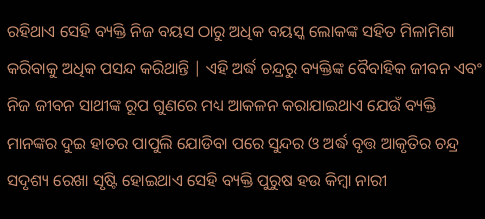ରହିଥାଏ ସେହି ବ୍ୟକ୍ତି ନିଜ ବୟସ ଠାରୁ ଅଧିକ ବୟସ୍କ ଲୋକଙ୍କ ସହିତ ମିଳାମିଶା କରିବାକୁ ଅଧିକ ପସନ୍ଦ କରିଥାନ୍ତି | ଏହି ଅର୍ଦ୍ଧ ଚନ୍ଦ୍ରରୁ ବ୍ୟକ୍ତିଙ୍କ ବୈବାହିକ ଜୀବନ ଏବଂ ନିଜ ଜୀବନ ସାଥୀଙ୍କ ରୂପ ଗୁଣରେ ମଧ୍ୟ ଆକଳନ କରାଯାଇଥାଏ ଯେଉଁ ବ୍ୟକ୍ତି ମାନଙ୍କର ଦୁଇ ହାତର ପାପୁଲି ଯୋଡିବା ପରେ ସୁନ୍ଦର ଓ ଅର୍ଦ୍ଧ ବୃତ୍ତ ଆକୃତିର ଚନ୍ଦ୍ର ସଦୃଶ୍ୟ ରେଖା ସୃଷ୍ଟି ହୋଇଥାଏ ସେହି ବ୍ୟକ୍ତି ପୁରୁଷ ହଉ କିମ୍ବା ନାରୀ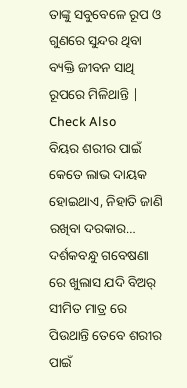ତାଙ୍କୁ ସବୁବେଳେ ରୂପ ଓ ଗୁଣରେ ସୁନ୍ଦର ଥିବା ବ୍ୟକ୍ତି ଜୀବନ ସାଥି ରୂପରେ ମିଳିଥାନ୍ତି |
Check Also
ବିୟର ଶରୀର ପାଇଁ କେତେ ଲାଭ ଦାୟକ ହୋଇଥାଏ, ନିହାତି ଜାଣି ରଖିବା ଦରକାର…
ଦର୍ଶକବନ୍ଧୁ ଗବେଷଣା ରେ ଖୁଲାସ ଯଦି ବିଅର୍ ସୀମିତ ମାତ୍ର ରେ ପିଉଥାନ୍ତି ତେବେ ଶରୀର ପାଇଁ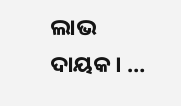ଲାଭ ଦାୟକ। …